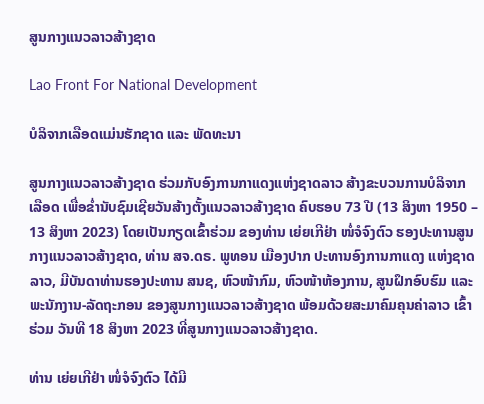ສູນກາງແນວລາວສ້າງຊາດ

Lao Front For National Development

ບໍລິຈາກເລືອດແມ່ນຮັກຊາດ ແລະ ພັດທະນາ

ສູນກາງແນວລາວສ້າງຊາດ ຮ່ວມກັບອົງການກາແດງແຫ່ງຊາດລາວ ສ້າງຂະບວນການບໍລິຈາກເລືອດ ເພື່ອຂໍ່ານັບຊົມເຊີຍວັນສ້າງຕັ້ງແນວລາວສ້າງຊາດ ຄົບຮອບ 73 ປີ (13 ສິງຫາ 1950 – 13 ສິງຫາ 2023) ໂດຍເປັນກຽດເຂົ້າຮ່ວມ ຂອງທ່ານ ເຍ່ຍເກີຢ່າ ໜໍ່ຈໍຈົງຕົວ ຮອງປະທານສູນກາງແນວລາວສ້າງຊາດ, ທ່ານ ສຈ.ດຣ. ພູທອນ ເມືອງປາກ ປະທານອົງການກາແດງ ແຫ່ງຊາດລາວ, ມີບັນດາທ່ານຮອງປະທານ ສນຊ, ຫົວໜ້າກົມ, ຫົວໜ້າຫ້ອງການ, ສູນຝຶກອົບຮົມ ແລະ ພະນັກງານ-ລັດຖະກອນ ຂອງສູນກາງແນວລາວສ້າງຊາດ ພ້ອມດ້ວຍສະມາຄົມຄຸນຄ່າລາວ ເຂົ້າຮ່ວມ ວັນທີ 18 ສິງຫາ 2023 ທີ່ສູນກາງແນວລາວສ້າງຊາດ.

ທ່ານ ເຍ່ຍເກີຢ່າ ໜໍ່ຈໍຈົງຕົວ ໄດ້ມີ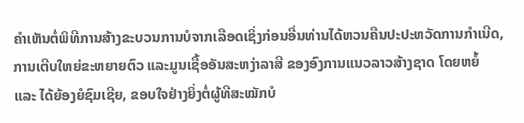ຄໍາເຫັນຕໍ່ພິທີການສ້າງຂະບວນການບໍຈາກເລືອດເຊິ່ງກ່ອນອື່ນທ່ານໄດ້ຫວນຄືນປະປະຫວັດການກຳເນີດ, ການເຕີບໃຫຍ່ຂະຫຍາຍຕົວ ແລະມູນເຊື້ອອັນສະຫງ່າລາສີ ຂອງອົງການແນວລາວສ້າງຊາດ ໂດຍຫຍໍ້ ແລະ ໄດ້ຍ້ອງຍໍຊົມເຊີຍ, ຂອບໃຈຢ່າງຍິ່ງຕໍ່ຜູ້ທີສະໝັກບໍ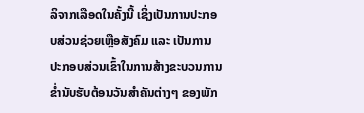ລິຈາກເລືອດໃນຄັ້ງນີ້ ເຊິ່ງເປັນການປະກອບສ່ວນຊ່ວຍເຫຼືອສັງຄົມ ແລະ ເປັນການປະກອບສ່ວນເຂົ້າໃນການສ້າງຂະບວນການຂ່ຳນັບຮັບຕ້ອນວັນສຳຄັນຕ່າງໆ ຂອງພັກ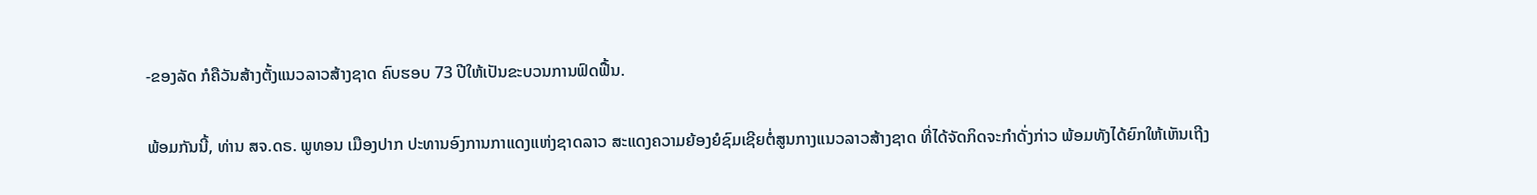-ຂອງລັດ ກໍຄືວັນສ້າງຕັ້ງແນວລາວສ້າງຊາດ ຄົບຮອບ 73 ປີໃຫ້ເປັນຂະບວນການຟົດຟື້ນ.

ພ້ອມກັນນີ້, ທ່ານ ສຈ.ດຣ. ພູທອນ ເມືອງປາກ ປະທານອົງການກາແດງແຫ່ງຊາດລາວ ສະແດງຄວາມຍ້ອງຍໍຊົມເຊີຍຕໍ່ສູນກາງແນວລາວສ້າງຊາດ ທີ່ໄດ້ຈັດກິດຈະກຳດັ່ງກ່າວ ພ້ອມທັງໄດ້ຍົກໃຫ້ເຫັນເຖີງ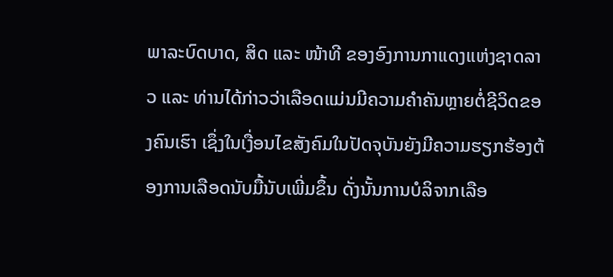ພາລະບົດບາດ, ສິດ ແລະ ໜ້າທີ ຂອງອົງການກາແດງແຫ່ງຊາດລາວ ແລະ ທ່ານໄດ້ກ່າວວ່າເລືອດແມ່ນມີຄວາມຄຳຄັນຫຼາຍຕໍ່ຊີວິດຂອງຄົນເຮົາ ເຊຶ່ງໃນເງື່ອນໄຂສັງຄົມໃນປັດຈຸບັນຍັງມີຄວາມຮຽກຮ້ອງຕ້ອງການເລືອດນັບມື້ນັບເພີ່ມຂຶ້ນ ດັ່ງນັ້ນການບໍລິຈາກເລືອ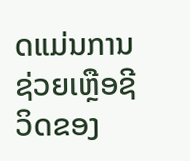ດແມ່ນການຊ່ວຍເຫຼືອຊີວິດຂອງ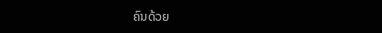ຄົນດ້ວຍ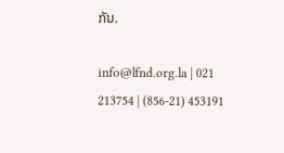ກັນ.

info@lfnd.org.la | 021 213754 | (856-21) 453191